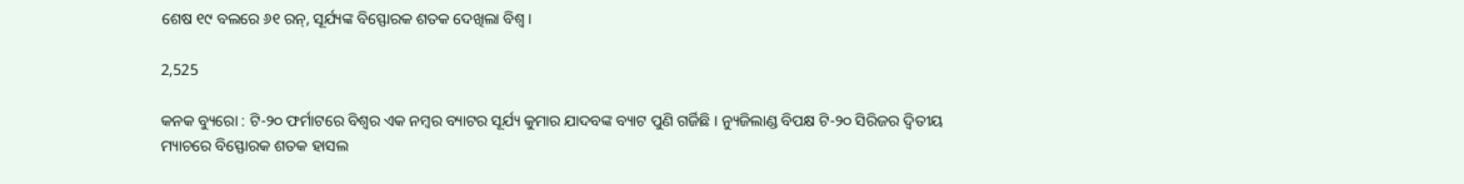ଶେଷ ୧୯ ବଲରେ ୬୧ ରନ୍, ସୂର୍ଯ୍ୟଙ୍କ ବିସ୍ଫୋରକ ଶତକ ଦେଖିଲା ବିଶ୍ୱ ।

2,525

କନକ ବ୍ୟୁରୋ : ଟି-୨୦ ଫର୍ମାଟରେ ବିଶ୍ୱର ଏକ ନମ୍ବର ବ୍ୟାଟର ସୂର୍ଯ୍ୟ କୁମାର ଯାଦବଙ୍କ ବ୍ୟାଟ ପୁଣି ଗର୍ଜିଛି । ନ୍ୟୁଜିଲାଣ୍ଡ ବିପକ୍ଷ ଟି-୨୦ ସିରିଜର ଦ୍ୱିତୀୟ ମ୍ୟାଚରେ ବିସ୍ଫୋରକ ଶତକ ହାସଲ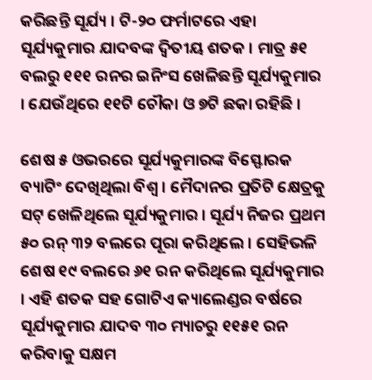କରିଛନ୍ତି ସୂର୍ଯ୍ୟ । ଟି-୨୦ ଫର୍ମାଟରେ ଏହା ସୂର୍ଯ୍ୟକୁମାର ଯାଦବଙ୍କ ଦ୍ୱିତୀୟ ଶତକ । ମାତ୍ର ୫୧ ବଲରୁ ୧୧୧ ରନର ଇନିଂସ ଖେଳିଛନ୍ତି ସୂର୍ଯ୍ୟକୁମାର । ଯେଉଁଥିରେ ୧୧ଟି ଚୌକା ଓ ୭ଟି ଛକା ରହିଛି ।

ଶେଷ ୫ ଓଭରରେ ସୂର୍ଯ୍ୟକୁମାରଙ୍କ ବିସ୍ଫୋରକ ବ୍ୟାଟିଂ ଦେଖିଥିଲା ବିଶ୍ୱ । ମୈଦାନର ପ୍ରତିଟି କ୍ଷେତ୍ରକୁ ସଟ୍ ଖେଳିଥିଲେ ସୂର୍ଯ୍ୟକୁମାର । ସୂର୍ଯ୍ୟ ନିଜର ପ୍ରଥମ ୫୦ ରନ୍ ୩୨ ବଲରେ ପୂରା କରିଥିଲେ । ସେହିଭଳି ଶେଷ ୧୯ ବଲରେ ୬୧ ରନ କରିଥିଲେ ସୂର୍ଯ୍ୟକୁମାର । ଏହି ଶତକ ସହ ଗୋଟିଏ କ୍ୟାଲେଣ୍ଡର ବର୍ଷରେ ସୂର୍ଯ୍ୟକୁମାର ଯାଦବ ୩୦ ମ୍ୟାଚରୁ ୧୧୫୧ ରନ କରିବାକୁ ସକ୍ଷମ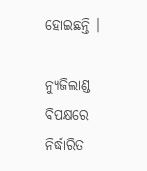ହୋଇଛନ୍ତି ।

ନ୍ୟୁଜିଲାଣ୍ଡ ବିପକ୍ଷରେ ନିର୍ଦ୍ଧାରିତ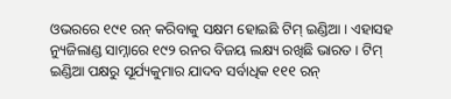ଓଭରରେ ୧୯୧ ରନ୍ କରିବାକୁ ସକ୍ଷମ ହୋଇଛି ଟିମ୍ ଇଣ୍ଡିଆ । ଏହାସହ ନ୍ୟୁଜିଲାଣ୍ଡ ସାମ୍ନାରେ ୧୯୨ ରନର ବିଜୟ ଲକ୍ଷ୍ୟ ରଖିଛି ଭାରତ । ଟିମ୍ ଇଣ୍ଡିଆ ପକ୍ଷରୁ ସୂର୍ଯ୍ୟକୁମାର ଯାଦବ ସର୍ବାଧିକ ୧୧୧ ରନ୍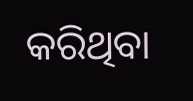କରିଥିବା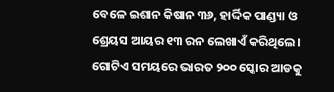ବେଳେ ଇଶାନ କିଷାନ ୩୬, ହାର୍ଦ୍ଦିକ ପାଣ୍ଡ୍ୟା ଓ ଶ୍ରେୟସ ଆୟର ୧୩ ରନ ଲେଖାଏଁ କରିଥିଲେ । ଗୋଟିଏ ସମୟରେ ଭାରତ ୨୦୦ ସ୍କୋର ଆଡକୁ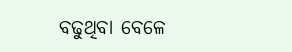ବଢୁଥିବା ବେଳେ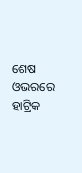ଶେଷ ଓଭରରେ ହାଟ୍ରିକ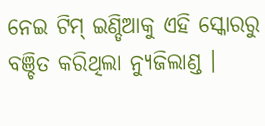ନେଇ ଟିମ୍ ଇଣ୍ଡିଆକୁ ଏହି ସ୍କୋରରୁ ବଞ୍ଚିତ କରିଥିଲା ନ୍ୟୁଜିଲାଣ୍ଡ ।